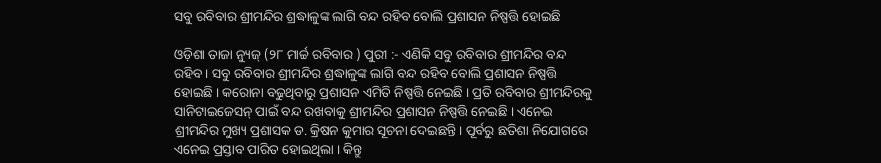ସବୁ ରବିବାର ଶ୍ରୀମନ୍ଦିର ଶ୍ରଦ୍ଧାଳୁଙ୍କ ଲାଗି ବନ୍ଦ ରହିବ ବୋଲି ପ୍ରଶାସନ ନିଷ୍ପତ୍ତି ହୋଇଛି

ଓଡ଼ିଶା ତାଜା ନ୍ୟୁଜ୍ (୨୮ ମାର୍ଚ୍ଚ ରବିବାର ) ପୁରୀ :- ଏଣିକି ସବୁ ରବିବାର ଶ୍ରୀମନ୍ଦିର ବନ୍ଦ ରହିବ। ସବୁ ରବିବାର ଶ୍ରୀମନ୍ଦିର ଶ୍ରଦ୍ଧାଳୁଙ୍କ ଲାଗି ବନ୍ଦ ରହିବ ବୋଲି ପ୍ରଶାସନ ନିଷ୍ପତ୍ତି ହୋଇଛି । କରୋନା ବଢୁଥିବାରୁ ପ୍ରଶାସନ ଏମିତି ନିଷ୍ପତ୍ତି ନେଇଛି । ପ୍ରତି ରବିବାର ଶ୍ରୀମନ୍ଦିରକୁ ସାନିଟାଇଜେସନ୍ ପାଇଁ ବନ୍ଦ ରଖବାକୁ ଶ୍ରୀମନ୍ଦିର ପ୍ରଶାସନ ନିଷ୍ପତ୍ତି ନେଇଛି । ଏନେଇ ଶ୍ରୀମନ୍ଦିର ମୁଖ୍ୟ ପ୍ରଶାସକ ଡ. କ୍ରିଷନ କୁମାର ସୂଚନା ଦେଇଛନ୍ତି । ପୂର୍ବରୁ ଛତିଶା ନିଯୋଗରେ ଏନେଇ ପ୍ରସ୍ତାବ ପାରିତ ହୋଇଥିଲା । କିନ୍ତୁ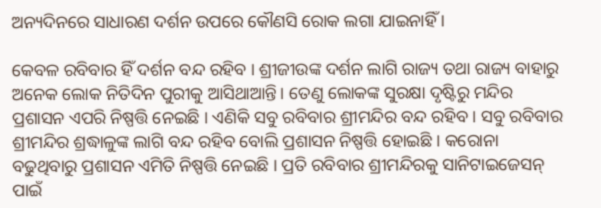ଅନ୍ୟଦିନରେ ସାଧାରଣ ଦର୍ଶନ ଉପରେ କୌଣସି ରୋକ ଲଗା ଯାଇନାହିଁ ।

କେବଳ ରବିବାର ହିଁ ଦର୍ଶନ ବନ୍ଦ ରହିବ । ଶ୍ରୀଜୀଉଙ୍କ ଦର୍ଶନ ଲାଗି ରାଜ୍ୟ ତଥା ରାଜ୍ୟ ବାହାରୁ ଅନେକ ଲୋକ ନିତିଦିନ ପୁରୀକୁ ଆସିଥାଆନ୍ତି। ତେଣୁ ଲୋକଙ୍କ ସୁରକ୍ଷା ଦୃଷ୍ଟିରୁ ମନ୍ଦିର ପ୍ରଶାସନ ଏପରି ନିଷ୍ପତ୍ତି ନେଇଛି । ଏଣିକି ସବୁ ରବିବାର ଶ୍ରୀମନ୍ଦିର ବନ୍ଦ ରହିବ । ସବୁ ରବିବାର ଶ୍ରୀମନ୍ଦିର ଶ୍ରଦ୍ଧାଳୁଙ୍କ ଲାଗି ବନ୍ଦ ରହିବ ବୋଲି ପ୍ରଶାସନ ନିଷ୍ପତ୍ତି ହୋଇଛି । କରୋନା ବଢୁଥିବାରୁ ପ୍ରଶାସନ ଏମିତି ନିଷ୍ପତ୍ତି ନେଇଛି । ପ୍ରତି ରବିବାର ଶ୍ରୀମନ୍ଦିରକୁ ସାନିଟାଇଜେସନ୍ ପାଇଁ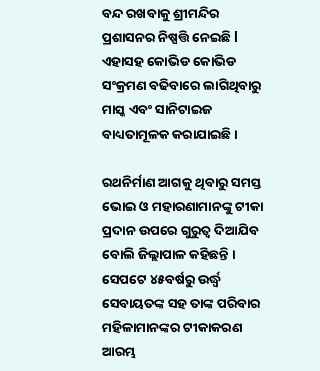ବନ୍ଦ ରଖବାକୁ ଶ୍ରୀମନ୍ଦିର ପ୍ରଶାସନର ନିଷ୍ପତ୍ତି ନେଇଛି l ଏହାସହ କୋଭିଡ କୋଭିଡ ସଂକ୍ରମଣ ବଢିବାରେ ଲାଗିଥିବାରୁ ମାସ୍କ ଏବଂ ସାନିଟାଇଜ ବାଧ୍ୟତାମୂଳକ କରାଯାଇଛି ।

ରଥନିର୍ମାଣ ଆଗକୁ ଥିବାରୁ ସମସ୍ତ ଭୋଇ ଓ ମହାରଣାମାନଙ୍କୁ ଟୀକା ପ୍ରଦାନ ଉପରେ ଗୁରୁତ୍ୱ ଦିଆଯିବ ବୋଲି ଜିଲ୍ଲାପାଳ କହିଛନ୍ତି । ସେପଟେ ୪୫ବର୍ଷରୁ ଉର୍ଦ୍ଧ୍ୱ ସେବାୟତଙ୍କ ସହ ତାଙ୍କ ପରିବାର ମହିଳାମାନଙ୍କର ଟୀକାକରଣ ଆରମ୍ଭ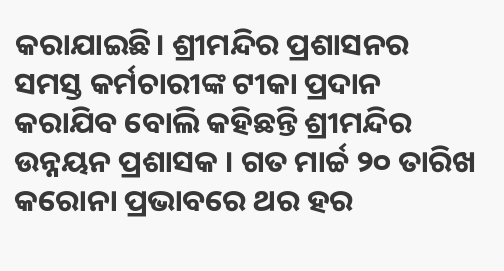କରାଯାଇଛି। ଶ୍ରୀମନ୍ଦିର ପ୍ରଶାସନର ସମସ୍ତ କର୍ମଚାରୀଙ୍କ ଟୀକା ପ୍ରଦାନ କରାଯିବ ବୋଲି କହିଛନ୍ତି ଶ୍ରୀମନ୍ଦିର ଉନ୍ନୟନ ପ୍ରଶାସକ । ଗତ ମାର୍ଚ୍ଚ ୨୦ ତାରିଖ କରୋନା ପ୍ରଭାବରେ ଥର ହର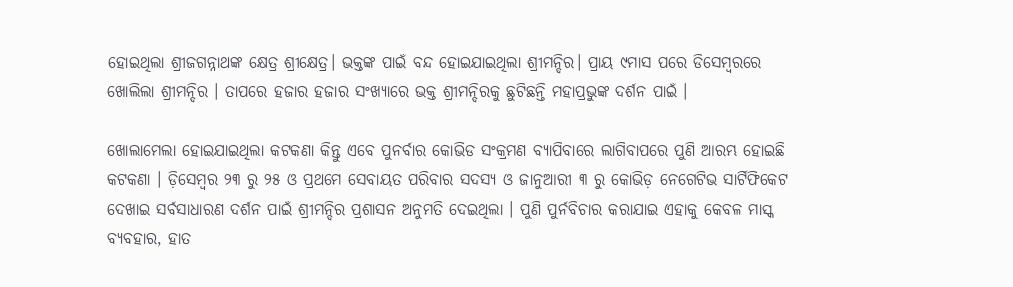ହୋଇଥିଲା ଶ୍ରୀଜଗନ୍ନାଥଙ୍କ କ୍ଷେତ୍ର ଶ୍ରୀକ୍ଷେତ୍ର। ଭକ୍ତଙ୍କ ପାଇଁ ବନ୍ଦ ହୋଇଯାଇଥିଲା ଶ୍ରୀମନ୍ଦିର। ପ୍ରାୟ ୯ମାସ ପରେ ଡିସେମ୍ବରରେ ଖୋଲିଲା ଶ୍ରୀମନ୍ଦିର । ତାପରେ ହଜାର ହଜାର ସଂଖ୍ୟାରେ ଭକ୍ତ ଶ୍ରୀମନ୍ଦିରକୁ ଛୁଟିଛନ୍ତି ମହାପ୍ରଭୁଙ୍କ ଦର୍ଶନ ପାଇଁ ।

ଖୋଲାମେଲା ହୋଇଯାଇଥିଲା କଟକଣା କିନ୍ତୁ ଏବେ ପୁନର୍ବାର କୋଭିଡ ସଂକ୍ରମଣ ବ୍ୟାପିବାରେ ଲାଗିବାପରେ ପୁଣି ଆରମ୍ଭ ହୋଇଛି କଟକଣା । ଡ଼ିସେମ୍ୱର ୨୩ ରୁ ୨୫ ଓ ପ୍ରଥମେ ସେବାୟତ ପରିବାର ସଦସ୍ୟ ଓ ଜାନୁଆରୀ ୩ ରୁ କୋଭିଡ଼ ନେଗେଟିଭ ସାର୍ଟିଫିକେଟ ଦେଖାଇ ସର୍ବସାଧାରଣ ଦର୍ଶନ ପାଇଁ ଶ୍ରୀମନ୍ଦିର ପ୍ରଶାସନ ଅନୁମତି ଦେଇଥିଲା । ପୁଣି ପୁର୍ନବିଚାର କରାଯାଇ ଏହାକୁ କେବଳ ମାସ୍କ ବ୍ୟବହାର, ହାତ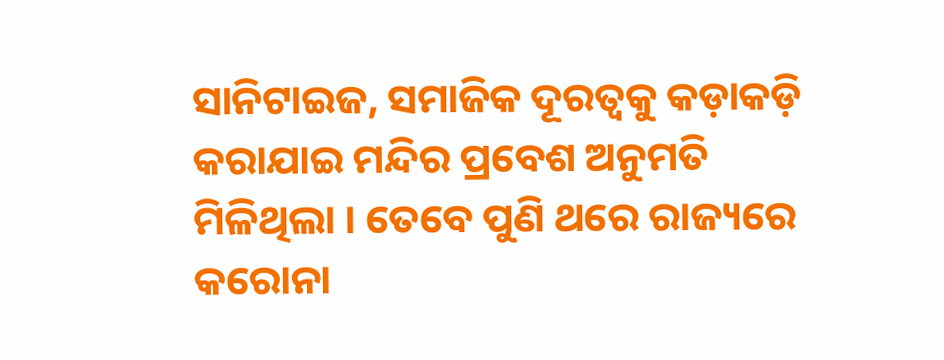ସାନିଟାଇଜ, ସମାଜିକ ଦୂରତ୍ୱକୁ କଡ଼ାକଡ଼ି କରାଯାଇ ମନ୍ଦିର ପ୍ରବେଶ ଅନୁମତି ମିଳିଥିଲା । ତେବେ ପୁଣି ଥରେ ରାଜ୍ୟରେ କରୋନା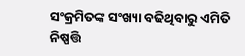ସଂକ୍ରମିତଙ୍କ ସଂଖ୍ୟା ବଢିଥିବାରୁ ଏମିତି ନିଷ୍ପତ୍ତି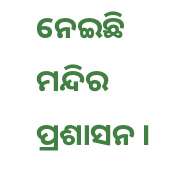ନେଇଛି ମନ୍ଦିର ପ୍ରଶାସନ ।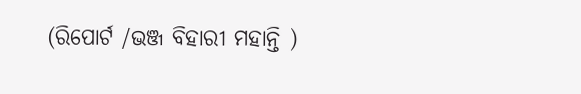(ରିପୋର୍ଟ /ଭଞ୍ଜ ବିହାରୀ ମହାନ୍ତି )